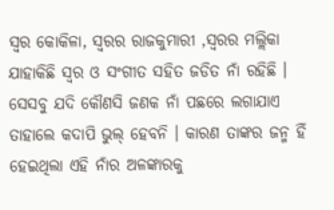ସ୍ୱର କୋକିଳା, ସ୍ୱରର ରାଜକୁମାରୀ ,ସ୍ୱରର ମଲ୍ଲିକା ଯାହାକିଛି ସ୍ୱର ଓ ସଂଗୀତ ସହିତ ଜଡିତ ନାଁ ରହିଛି । ସେସବୁ ଯଦି କୌଣସି ଜଣକ ନାଁ ପଛରେ ଲଗାଯାଏ ତାହାଲେ କଦାପି ଭୁଲ୍ ହେବନି । କାରଣ ତାଙ୍କର ଜନ୍ମ ହିଁ ହେଇଥିଲା ଏହି ନାଁର ଅଳଙ୍କାରକୁ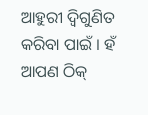ଆହୁରୀ ଦ୍ୱିଗୁଣିତ କରିବା ପାଇଁ । ହଁ ଆପଣ ଠିକ୍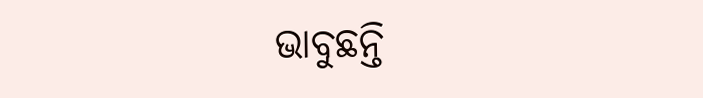ଭାବୁଛନ୍ତି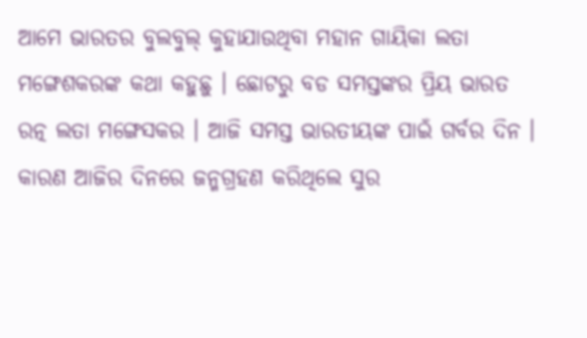ଆମେ ଭାରତର ବୁଲବୁଲ୍ କୁହାଯାଉଥିବା ମହାନ ଗାୟିକା ଲତା ମଙ୍ଗେଶକରଙ୍କ କଥା କହୁଛୁ । ଛୋଟରୁ ବଡ ସମସ୍ତଙ୍କର ପ୍ରିୟ ଭାରତ ରତ୍ନ ଲତା ମଙ୍ଗେସକର । ଆଜି ସମସ୍ତ ଭାରତୀୟଙ୍କ ପାଇଁ ଗର୍ବର ଦିନ । କାରଣ ଆଜିର ଦିନରେ ଜନ୍ମଗ୍ରହଣ କରିଥିଲେ ସୁର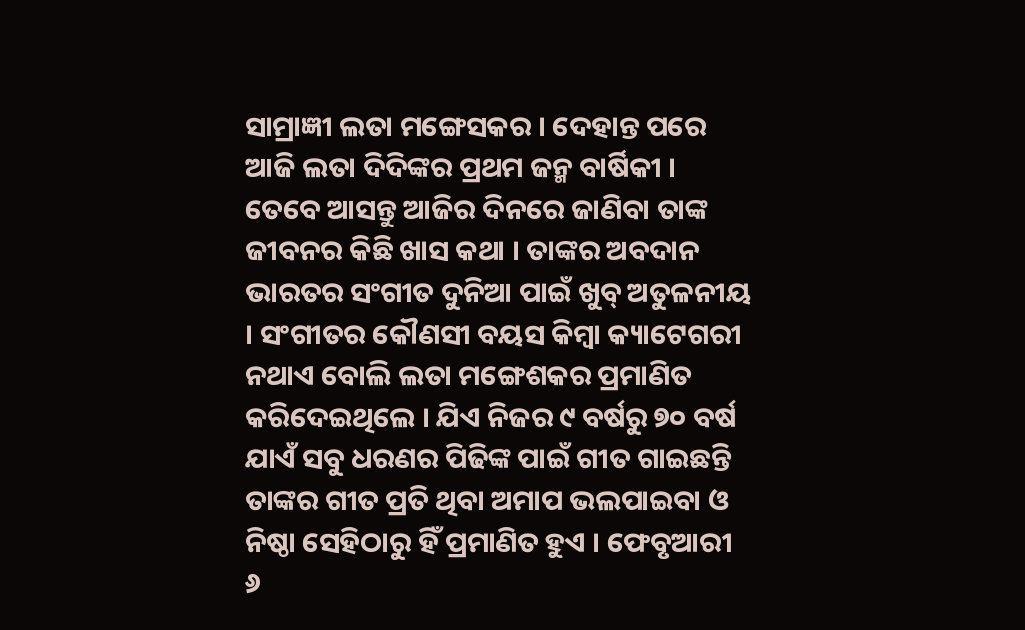ସାମ୍ରାଜ୍ଞୀ ଲତା ମଙ୍ଗେସକର । ଦେହାନ୍ତ ପରେ ଆଜି ଲତା ଦିଦିଙ୍କର ପ୍ରଥମ ଜନ୍ମ ବାର୍ଷିକୀ । ତେବେ ଆସନ୍ତୁ ଆଜିର ଦିନରେ ଜାଣିବା ତାଙ୍କ ଜୀବନର କିଛି ଖାସ କଥା । ତାଙ୍କର ଅବଦାନ ଭାରତର ସଂଗୀତ ଦୁନିଆ ପାଇଁ ଖୁବ୍ ଅତୁଳନୀୟ । ସଂଗୀତର କୌଣସୀ ବୟସ କିମ୍ବା କ୍ୟାଟେଗରୀ ନଥାଏ ବୋଲି ଲତା ମଙ୍ଗେଶକର ପ୍ରମାଣିତ କରିଦେଇଥିଲେ । ଯିଏ ନିଜର ୯ ବର୍ଷରୁ ୭୦ ବର୍ଷ ଯାଏଁ ସବୁ ଧରଣର ପିଢିଙ୍କ ପାଇଁ ଗୀତ ଗାଇଛନ୍ତି ତାଙ୍କର ଗୀତ ପ୍ରତି ଥିବା ଅମାପ ଭଲପାଇବା ଓ ନିଷ୍ଠା ସେହିଠାରୁ ହିଁ ପ୍ରମାଣିତ ହୁଏ । ଫେବୃଆରୀ ୬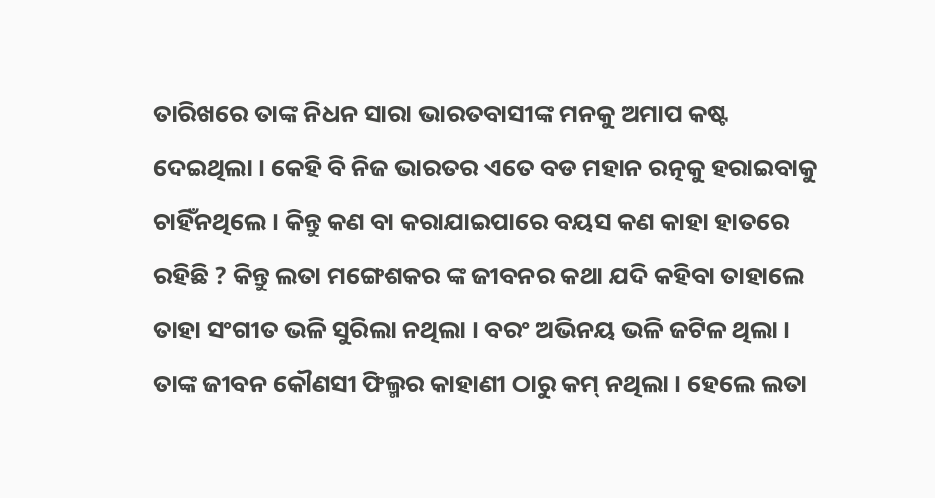ତାରିଖରେ ତାଙ୍କ ନିଧନ ସାରା ଭାରତବାସୀଙ୍କ ମନକୁ ଅମାପ କଷ୍ଟ ଦେଇଥିଲା । କେହି ବି ନିଜ ଭାରତର ଏତେ ବଡ ମହାନ ରତ୍ନକୁ ହରାଇବାକୁ ଚାହିଁନଥିଲେ । କିନ୍ତୁ କଣ ବା କରାଯାଇପାରେ ବୟସ କଣ କାହା ହାତରେ ରହିଛି ? କିନ୍ତୁ ଲତା ମଙ୍ଗେଶକର ଙ୍କ ଜୀବନର କଥା ଯଦି କହିବା ତାହାଲେ ତାହା ସଂଗୀତ ଭଳି ସୁରିଲା ନଥିଲା । ବରଂ ଅଭିନୟ ଭଳି ଜଟିଳ ଥିଲା । ତାଙ୍କ ଜୀବନ କୌଣସୀ ଫିଲ୍ମର କାହାଣୀ ଠାରୁ କମ୍ ନଥିଲା । ହେଲେ ଲତା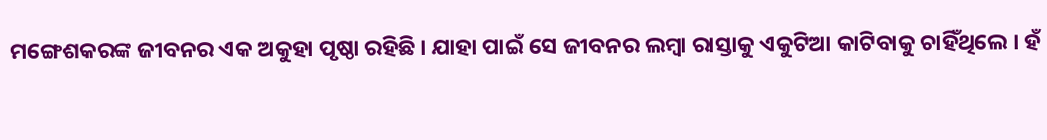ମଙ୍ଗେଶକରଙ୍କ ଜୀବନର ଏକ ଅକୁହା ପୃଷ୍ଠା ରହିଛି । ଯାହା ପାଇଁ ସେ ଜୀବନର ଲମ୍ବା ରାସ୍ତାକୁ ଏକୁଟିଆ କାଟିବାକୁ ଚାହିଁଥିଲେ । ହଁ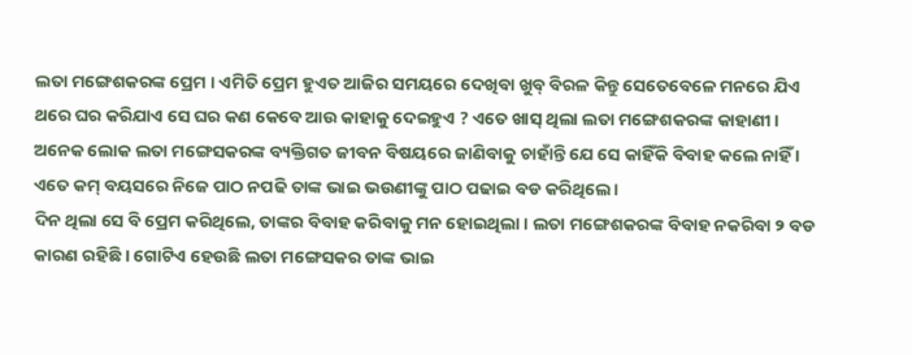ଲତା ମଙ୍ଗେଶକରଙ୍କ ପ୍ରେମ । ଏମିତି ପ୍ରେମ ହୁଏତ ଆଜିର ସମୟରେ ଦେଖିବା ଖୁବ୍ ବିରଳ କିନ୍ତୁ ସେତେବେଳେ ମନରେ ଯିଏ ଥରେ ଘର କରିଯାଏ ସେ ଘର କଣ କେବେ ଆଉ କାହାକୁ ଦେଇହୁଏ ? ଏତେ ଖାସ୍ ଥିଲା ଲତା ମଙ୍ଗେଶକରଙ୍କ କାହାଣୀ । ଅନେକ ଲୋକ ଲତା ମଙ୍ଗେସକରଙ୍କ ବ୍ୟକ୍ତିଗତ ଜୀବନ ବିଷୟରେ ଜାଣିବାକୁ ଚାହାଁନ୍ତି ଯେ ସେ କାହିଁକି ବିବାହ କଲେ ନାହିଁ । ଏତେ କମ୍ ବୟସରେ ନିଜେ ପାଠ ନପଢି ତାଙ୍କ ଭାଇ ଭଉଣୀଙ୍କୁ ପାଠ ପଢାଇ ବଡ କରିଥିଲେ ।
ଦିନ ଥିଲା ସେ ବି ପ୍ରେମ କରିଥିଲେ, ତାଙ୍କର ବିବାହ କରିବାକୁ ମନ ହୋଇଥିଲା । ଲତା ମଙ୍ଗେଶକରଙ୍କ ବିବାହ ନକରିବା ୨ ବଡ କାରଣ ରହିଛି । ଗୋଟିଏ ହେଉଛି ଲତା ମଙ୍ଗେସକର ତାଙ୍କ ଭାଇ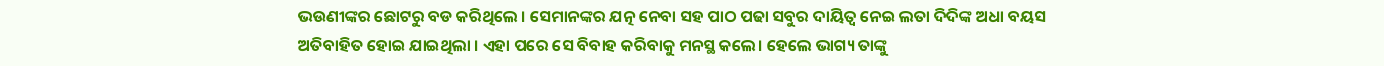ଭଉଣୀଙ୍କର ଛୋଟରୁ ବଡ କରିଥିଲେ । ସେମାନଙ୍କର ଯତ୍ନ ନେବା ସହ ପାଠ ପଢା ସବୁର ଦାୟିତ୍ବ ନେଇ ଲତା ଦିଦିଙ୍କ ଅଧା ବୟସ ଅତିବାହିତ ହୋଇ ଯାଇଥିଲା । ଏହା ପରେ ସେ ବିବାହ କରିବାକୁ ମନସ୍ଥ କଲେ। ହେଲେ ଭାଗ୍ୟ ତାଙ୍କୁ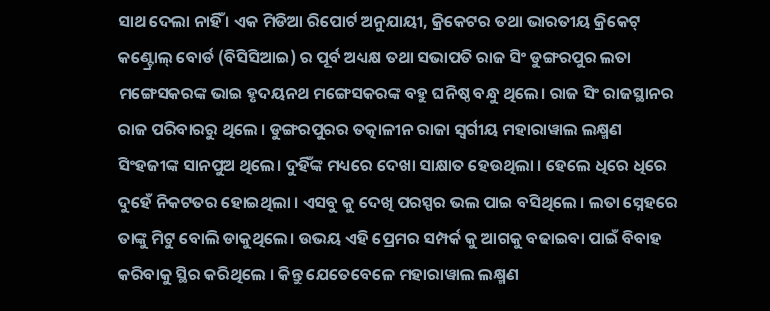ସାଥ ଦେଲା ନାହିଁ । ଏକ ମିଡିଆ ରିପୋର୍ଟ ଅନୁଯାୟୀ, କ୍ରିକେଟର ତଥା ଭାରତୀୟ କ୍ରିକେଟ୍ କଣ୍ଟ୍ରୋଲ୍ ବୋର୍ଡ (ବିସିସିଆଇ) ର ପୂର୍ବ ଅଧ୍ୟକ୍ଷ ତଥା ସଭାପତି ରାଜ ସିଂ ଡୁଙ୍ଗରପୁର ଲତା ମଙ୍ଗେସକରଙ୍କ ଭାଇ ହୃଦୟନଥ ମଙ୍ଗେସକରଙ୍କ ବହୁ ଘନିଷ୍ଠ ବନ୍ଧୁ ଥିଲେ। ରାଜ ସିଂ ରାଜସ୍ଥାନର ରାଜ ପରିବାରରୁ ଥିଲେ । ଡୁଙ୍ଗରପୁରର ତତ୍କାଳୀନ ରାଜା ସ୍ବର୍ଗୀୟ ମହାରାୱାଲ ଲକ୍ଷ୍ମଣ ସିଂହଜୀଙ୍କ ସାନପୁଅ ଥିଲେ। ଦୁହିଁଙ୍କ ମଧ୍ୟରେ ଦେଖା ସାକ୍ଷାତ ହେଉଥିଲା । ହେଲେ ଧିରେ ଧିରେ ଦୁହେଁ ନିକଟତର ହୋଇଥିଲା । ଏସବୁ କୁ ଦେଖି ପରସ୍ପର ଭଲ ପାଇ ବସିଥିଲେ । ଲତା ସ୍ନେହରେ ତାଙ୍କୁ ମିଟୁ ବୋଲି ଡାକୁଥିଲେ। ଉଭୟ ଏହି ପ୍ରେମର ସମ୍ପର୍କ କୁ ଆଗକୁ ବଢାଇବା ପାଇଁ ବିବାହ କରିବାକୁ ସ୍ଥିର କରିଥିଲେ । କିନ୍ତୁ ଯେତେବେଳେ ମହାରାୱାଲ ଲକ୍ଷ୍ମଣ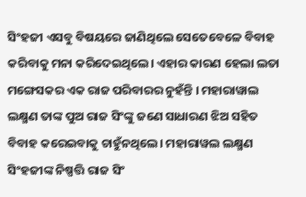ସିଂହଜୀ ଏସବୁ ବିଷୟରେ ଜାଣିଥିଲେ ସେତେବେଳେ ବିବାହ କରିବାକୁ ମନା କରିଦେଇଥିଲେ। ଏହାର କାରଣ ହେଲା ଲତା ମଙ୍ଗେସକର ଏକ ରାଜ ପରିବାରର ନୁହଁନ୍ତି । ମହାରାୱାଲ ଲକ୍ଷ୍ମଣ ତାଙ୍କ ପୁଅ ରାଜ ସିଂଙ୍କୁ ଜଣେ ସାଧାରଣ ଝିଅ ସହିତ ବିବାହ କରେଇବାକୁ ଚାହୁଁନଥିଲେ। ମହାରାୱଲ ଲକ୍ଷ୍ମଣ ସିଂହଜୀଙ୍କ ନିଷ୍ପତ୍ତି ରାଜ ସିଂ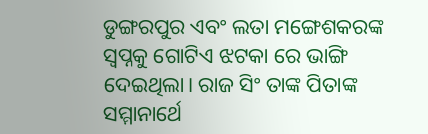ଡୁଙ୍ଗରପୁର ଏବଂ ଲତା ମଙ୍ଗେଶକରଙ୍କ ସ୍ୱପ୍ନକୁ ଗୋଟିଏ ଝଟକା ରେ ଭାଙ୍ଗି ଦେଇଥିଲା। ରାଜ ସିଂ ତାଙ୍କ ପିତାଙ୍କ ସମ୍ମାନାର୍ଥେ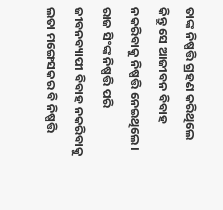ତାଙ୍କ ନିଷ୍ପତ୍ତି ଗ୍ରହଣ କରିଥିଲେ କିନ୍ତୁ ସେ ଆଜୀବନ ବିବାହ ନକରିବାକୁ ନିଷ୍ପତ୍ତି ନେଇଥିଲେ। ରାଜ ସିଂଙ୍କ ନିଷ୍ପତ୍ତି ପରି ଜୀବନବ୍ୟାପୀ ବିବାହ ନକରିବାକୁ ଲତା ମଙ୍ଗେସକର ବି ନିଷ୍ପତ୍ତି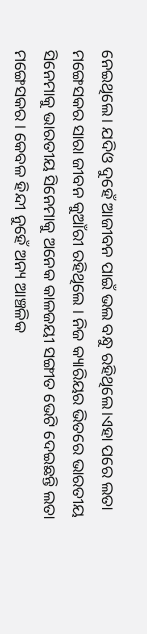ନେଇଥିଲେ। ଯଦିଓ ଦୁହେଁ ଆଜୀବନ ପାଇଁ ଭଲ ବନ୍ଧୁ ରହିଥିଲେ।ଏହା ପରେ ଲତା ମଙ୍ଗେସକର ସାରା ଜୀବନ କୁଆଁରୀ ରହିଥିଲେ । ନିଜ କ୍ୟାରିୟର ଭିତରେ ଭାରତୀୟ ସିନେମାକୁ ଭାରତୀୟ ସିନେମାକୁ ଅନେକ କାଳଜୟୀ ସଙ୍ଗୀତ ଭେଟି ଦେଇଛନ୍ତି ଲତା ମଙ୍ଗେସକର । କେବଳ ହିନ୍ଦୀ ନୁହେଁ ଅନ୍ୟ ଆଞ୍ଚଳିକ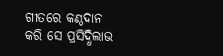ଗୀତରେ କଣ୍ଠଦାନ କରି ସେ ପ୍ରସିଦ୍ଧିଲାଭ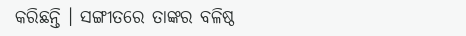କରିଛନ୍ତି । ସଙ୍ଗୀତରେ ତାଙ୍କର ବଳିଷ୍ଠ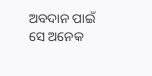ଅବଦାନ ପାଇଁ ସେ ଅନେକ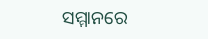ସମ୍ମାନରେ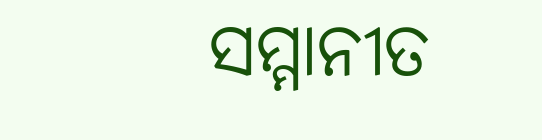ସମ୍ମାନୀତ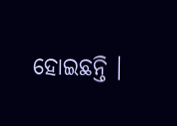ହୋଇଛନ୍ତି ।